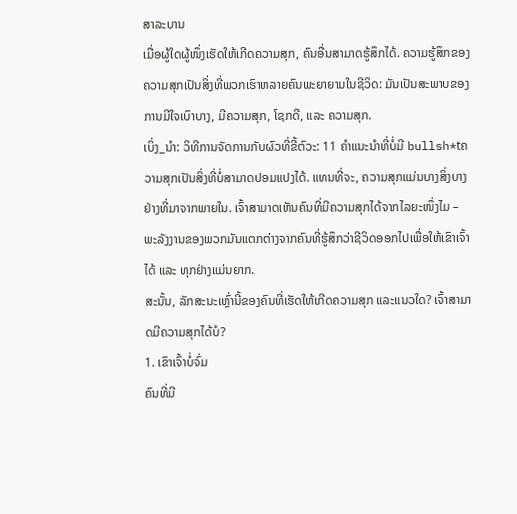ສາລະບານ
ເມື່ອຜູ້ໃດຜູ້ໜຶ່ງເຮັດໃຫ້ເກີດຄວາມສຸກ, ຄົນອື່ນສາມາດຮູ້ສຶກໄດ້. ຄວາມຮູ້ສຶກຂອງຄວາມສຸກເປັນສິ່ງທີ່ພວກເຮົາຫລາຍຄົນພະຍາຍາມໃນຊີວິດ: ມັນເປັນສະພາບຂອງການມີໃຈເບົາບາງ, ມີຄວາມສຸກ, ໂຊກດີ, ແລະ ຄວາມສຸກ.
ເບິ່ງ_ນຳ: ວິທີການຈັດການກັບຜົວທີ່ຂີ້ຕົວະ: 11 ຄໍາແນະນໍາທີ່ບໍ່ມີ bullsh*tຄວາມສຸກເປັນສິ່ງທີ່ບໍ່ສາມາດປອມແປງໄດ້. ແທນທີ່ຈະ, ຄວາມສຸກແມ່ນບາງສິ່ງບາງຢ່າງທີ່ມາຈາກພາຍໃນ. ເຈົ້າສາມາດເຫັນຄົນທີ່ມີຄວາມສຸກໄດ້ຈາກໄລຍະໜຶ່ງໄມ – ພະລັງງານຂອງພວກມັນແຕກຕ່າງຈາກຄົນທີ່ຮູ້ສຶກວ່າຊີວິດອອກໄປເພື່ອໃຫ້ເຂົາເຈົ້າໄດ້ ແລະ ທຸກຢ່າງແມ່ນຍາກ.
ສະນັ້ນ, ລັກສະນະເຫຼົ່ານີ້ຂອງຄົນທີ່ເຮັດໃຫ້ເກີດຄວາມສຸກ ແລະແນວໃດ? ເຈົ້າສາມາດມີຄວາມສຸກໄດ້ບໍ?
1. ເຂົາເຈົ້າບໍ່ຈົ່ມ
ຄົນທີ່ມີ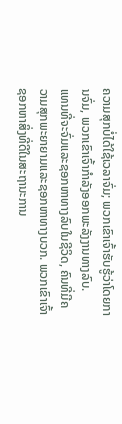ຄວາມສຸກບໍ່ໄດ້ໃຊ້ເວລາຈົ່ມ; ພວກເຂົາເຈົ້າຮັບຮູ້ວ່າໂດຍການຈົ່ມ, ພວກເຂົາເຈົ້າກໍາລັງອອກພະລັງງານທາງລົບ.
ແທນທີ່ຈະຈົ່ມແລະຊອກຫາທາງລົບໃນຊີວິດ, ຄົນທີ່ມີຄວາມສຸກພະຍາຍາມແລະຊອກຫາທາງບວກ. ພວກເຂົາເຈົ້າຊອກຫາສິ່ງທີ່ດີໃນສະຖານະການ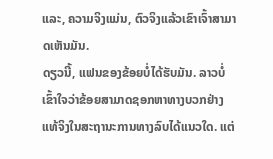ແລະ, ຄວາມຈິງແມ່ນ, ຕົວຈິງແລ້ວເຂົາເຈົ້າສາມາດເຫັນມັນ.
ດຽວນີ້, ແຟນຂອງຂ້ອຍບໍ່ໄດ້ຮັບມັນ. ລາວບໍ່ເຂົ້າໃຈວ່າຂ້ອຍສາມາດຊອກຫາທາງບວກຢ່າງແທ້ຈິງໃນສະຖານະການທາງລົບໄດ້ແນວໃດ. ແຕ່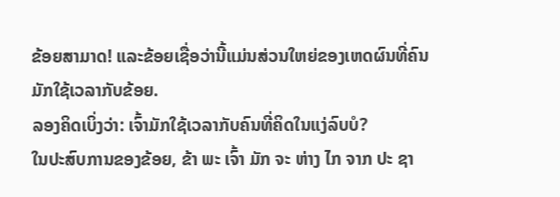ຂ້ອຍສາມາດ! ແລະຂ້ອຍເຊື່ອວ່ານີ້ແມ່ນສ່ວນໃຫຍ່ຂອງເຫດຜົນທີ່ຄົນມັກໃຊ້ເວລາກັບຂ້ອຍ.
ລອງຄິດເບິ່ງວ່າ: ເຈົ້າມັກໃຊ້ເວລາກັບຄົນທີ່ຄິດໃນແງ່ລົບບໍ?
ໃນປະສົບການຂອງຂ້ອຍ, ຂ້າ ພະ ເຈົ້າ ມັກ ຈະ ຫ່າງ ໄກ ຈາກ ປະ ຊາ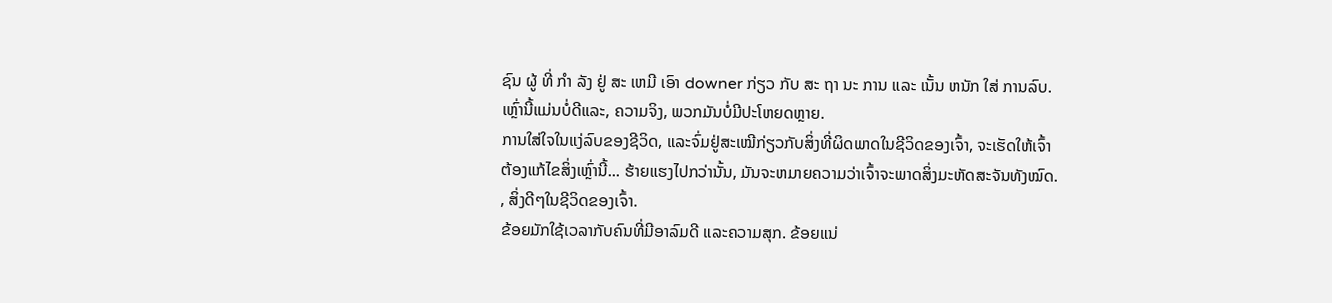ຊົນ ຜູ້ ທີ່ ກໍາ ລັງ ຢູ່ ສະ ເຫມີ ເອົາ downer ກ່ຽວ ກັບ ສະ ຖາ ນະ ການ ແລະ ເນັ້ນ ຫນັກ ໃສ່ ການລົບ. ເຫຼົ່ານີ້ແມ່ນບໍ່ດີແລະ, ຄວາມຈິງ, ພວກມັນບໍ່ມີປະໂຫຍດຫຼາຍ.
ການໃສ່ໃຈໃນແງ່ລົບຂອງຊີວິດ, ແລະຈົ່ມຢູ່ສະເໝີກ່ຽວກັບສິ່ງທີ່ຜິດພາດໃນຊີວິດຂອງເຈົ້າ, ຈະເຮັດໃຫ້ເຈົ້າຕ້ອງແກ້ໄຂສິ່ງເຫຼົ່ານີ້... ຮ້າຍແຮງໄປກວ່ານັ້ນ, ມັນຈະຫມາຍຄວາມວ່າເຈົ້າຈະພາດສິ່ງມະຫັດສະຈັນທັງໝົດ. , ສິ່ງດີໆໃນຊີວິດຂອງເຈົ້າ.
ຂ້ອຍມັກໃຊ້ເວລາກັບຄົນທີ່ມີອາລົມດີ ແລະຄວາມສຸກ. ຂ້ອຍແນ່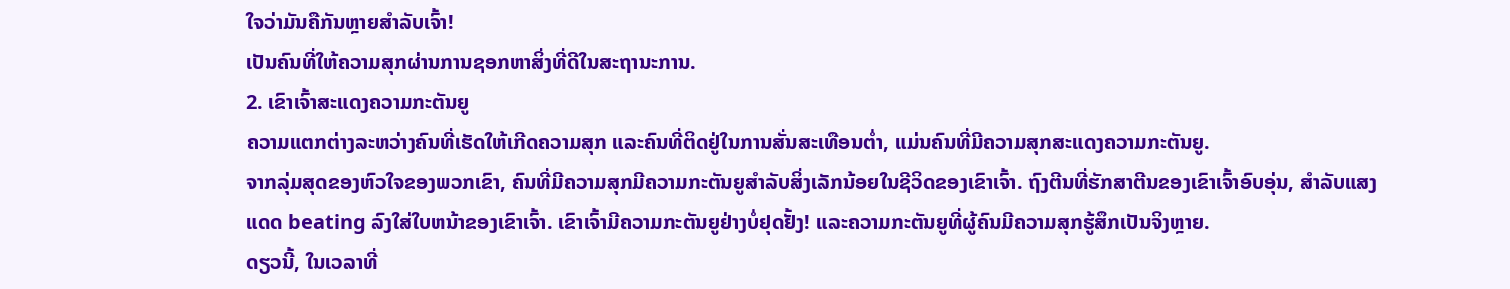ໃຈວ່າມັນຄືກັນຫຼາຍສຳລັບເຈົ້າ!
ເປັນຄົນທີ່ໃຫ້ຄວາມສຸກຜ່ານການຊອກຫາສິ່ງທີ່ດີໃນສະຖານະການ.
2. ເຂົາເຈົ້າສະແດງຄວາມກະຕັນຍູ
ຄວາມແຕກຕ່າງລະຫວ່າງຄົນທີ່ເຮັດໃຫ້ເກີດຄວາມສຸກ ແລະຄົນທີ່ຕິດຢູ່ໃນການສັ່ນສະເທືອນຕໍ່າ, ແມ່ນຄົນທີ່ມີຄວາມສຸກສະແດງຄວາມກະຕັນຍູ.
ຈາກລຸ່ມສຸດຂອງຫົວໃຈຂອງພວກເຂົາ, ຄົນທີ່ມີຄວາມສຸກມີຄວາມກະຕັນຍູສໍາລັບສິ່ງເລັກນ້ອຍໃນຊີວິດຂອງເຂົາເຈົ້າ. ຖົງຕີນທີ່ຮັກສາຕີນຂອງເຂົາເຈົ້າອົບອຸ່ນ, ສໍາລັບແສງແດດ beating ລົງໃສ່ໃບຫນ້າຂອງເຂົາເຈົ້າ. ເຂົາເຈົ້າມີຄວາມກະຕັນຍູຢ່າງບໍ່ຢຸດຢັ້ງ! ແລະຄວາມກະຕັນຍູທີ່ຜູ້ຄົນມີຄວາມສຸກຮູ້ສຶກເປັນຈິງຫຼາຍ.
ດຽວນີ້, ໃນເວລາທີ່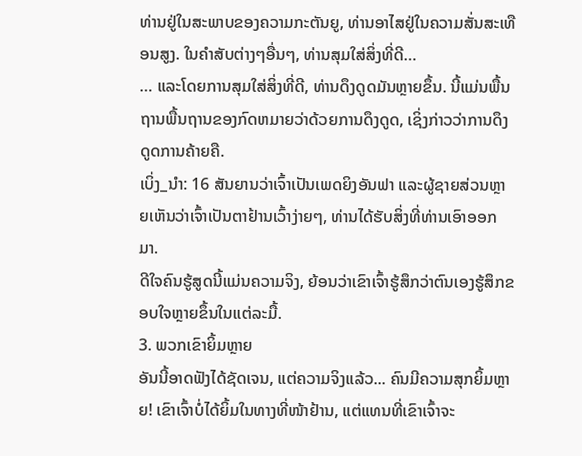ທ່ານຢູ່ໃນສະພາບຂອງຄວາມກະຕັນຍູ, ທ່ານອາໄສຢູ່ໃນຄວາມສັ່ນສະເທືອນສູງ. ໃນຄໍາສັບຕ່າງໆອື່ນໆ, ທ່ານສຸມໃສ່ສິ່ງທີ່ດີ…
… ແລະໂດຍການສຸມໃສ່ສິ່ງທີ່ດີ, ທ່ານດຶງດູດມັນຫຼາຍຂຶ້ນ. ນີ້ແມ່ນພື້ນຖານພື້ນຖານຂອງກົດຫມາຍວ່າດ້ວຍການດຶງດູດ, ເຊິ່ງກ່າວວ່າການດຶງດູດການຄ້າຍຄື.
ເບິ່ງ_ນຳ: 16 ສັນຍານວ່າເຈົ້າເປັນເພດຍິງອັນຟາ ແລະຜູ້ຊາຍສ່ວນຫຼາຍເຫັນວ່າເຈົ້າເປັນຕາຢ້ານເວົ້າງ່າຍໆ, ທ່ານໄດ້ຮັບສິ່ງທີ່ທ່ານເອົາອອກມາ.
ດີໃຈຄົນຮູ້ສູດນີ້ແມ່ນຄວາມຈິງ, ຍ້ອນວ່າເຂົາເຈົ້າຮູ້ສຶກວ່າຕົນເອງຮູ້ສຶກຂອບໃຈຫຼາຍຂຶ້ນໃນແຕ່ລະມື້.
3. ພວກເຂົາຍິ້ມຫຼາຍ
ອັນນີ້ອາດຟັງໄດ້ຊັດເຈນ, ແຕ່ຄວາມຈິງແລ້ວ... ຄົນມີຄວາມສຸກຍິ້ມຫຼາຍ! ເຂົາເຈົ້າບໍ່ໄດ້ຍິ້ມໃນທາງທີ່ໜ້າຢ້ານ, ແຕ່ແທນທີ່ເຂົາເຈົ້າຈະ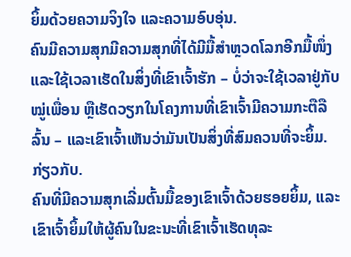ຍິ້ມດ້ວຍຄວາມຈິງໃຈ ແລະຄວາມອົບອຸ່ນ.
ຄົນມີຄວາມສຸກມີຄວາມສຸກທີ່ໄດ້ມີມື້ສຳຫຼວດໂລກອີກມື້ໜຶ່ງ ແລະໃຊ້ເວລາເຮັດໃນສິ່ງທີ່ເຂົາເຈົ້າຮັກ – ບໍ່ວ່າຈະໃຊ້ເວລາຢູ່ກັບໝູ່ເພື່ອນ ຫຼືເຮັດວຽກໃນໂຄງການທີ່ເຂົາເຈົ້າມີຄວາມກະຕືລືລົ້ນ – ແລະເຂົາເຈົ້າເຫັນວ່າມັນເປັນສິ່ງທີ່ສົມຄວນທີ່ຈະຍິ້ມ. ກ່ຽວກັບ.
ຄົນທີ່ມີຄວາມສຸກເລີ່ມຕົ້ນມື້ຂອງເຂົາເຈົ້າດ້ວຍຮອຍຍິ້ມ, ແລະເຂົາເຈົ້າຍິ້ມໃຫ້ຜູ້ຄົນໃນຂະນະທີ່ເຂົາເຈົ້າເຮັດທຸລະ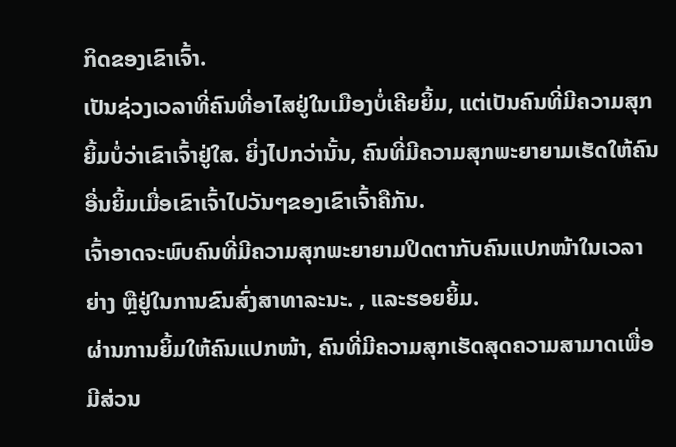ກິດຂອງເຂົາເຈົ້າ.
ເປັນຊ່ວງເວລາທີ່ຄົນທີ່ອາໄສຢູ່ໃນເມືອງບໍ່ເຄີຍຍິ້ມ, ແຕ່ເປັນຄົນທີ່ມີຄວາມສຸກ ຍິ້ມບໍ່ວ່າເຂົາເຈົ້າຢູ່ໃສ. ຍິ່ງໄປກວ່ານັ້ນ, ຄົນທີ່ມີຄວາມສຸກພະຍາຍາມເຮັດໃຫ້ຄົນອື່ນຍິ້ມເມື່ອເຂົາເຈົ້າໄປວັນໆຂອງເຂົາເຈົ້າຄືກັນ.
ເຈົ້າອາດຈະພົບຄົນທີ່ມີຄວາມສຸກພະຍາຍາມປິດຕາກັບຄົນແປກໜ້າໃນເວລາຍ່າງ ຫຼືຢູ່ໃນການຂົນສົ່ງສາທາລະນະ. , ແລະຮອຍຍິ້ມ.
ຜ່ານການຍິ້ມໃຫ້ຄົນແປກໜ້າ, ຄົນທີ່ມີຄວາມສຸກເຮັດສຸດຄວາມສາມາດເພື່ອມີສ່ວນ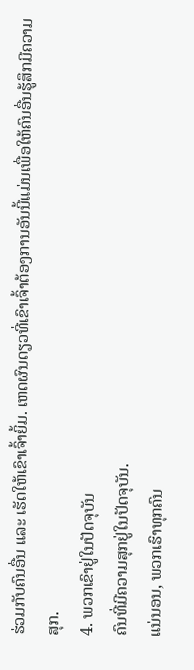ຮ່ວມກັບຄົນອື່ນ ແລະ ເຮັດໃຫ້ເຂົາເຈົ້າຍິ້ມ. ເຫດຜົນດຽວທີ່ເຂົາເຈົ້າຕ້ອງການອັນນີ້ແມ່ນເພື່ອໃຫ້ຄົນອື່ນຮູ້ສຶກມີຄວາມສຸກ.
4. ພວກເຂົາຢູ່ໃນປັດຈຸບັນ
ຄົນທີ່ມີຄວາມສຸກຢູ່ໃນປັດຈຸບັນ.
ແນ່ນອນ, ພວກເຮົາທຸກຄົນ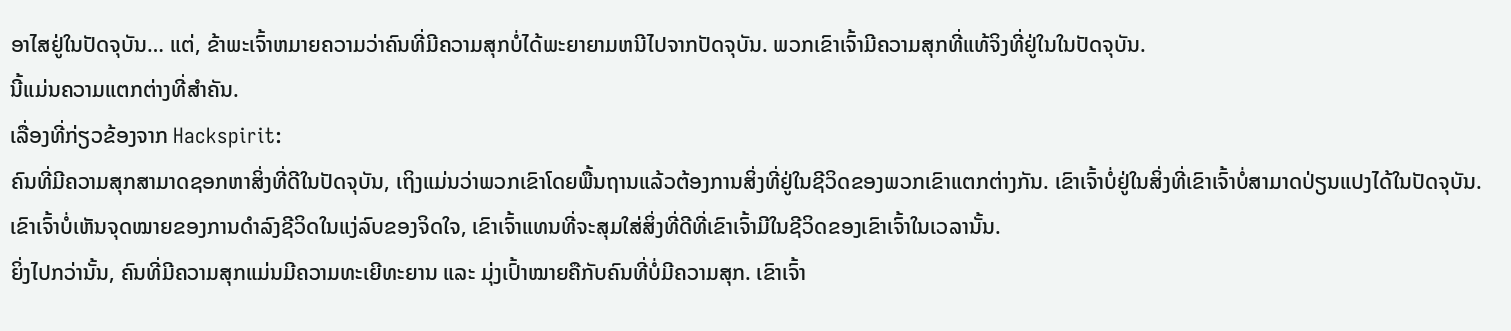ອາໄສຢູ່ໃນປັດຈຸບັນ… ແຕ່, ຂ້າພະເຈົ້າຫມາຍຄວາມວ່າຄົນທີ່ມີຄວາມສຸກບໍ່ໄດ້ພະຍາຍາມຫນີໄປຈາກປັດຈຸບັນ. ພວກເຂົາເຈົ້າມີຄວາມສຸກທີ່ແທ້ຈິງທີ່ຢູ່ໃນໃນປັດຈຸບັນ.
ນີ້ແມ່ນຄວາມແຕກຕ່າງທີ່ສໍາຄັນ.
ເລື່ອງທີ່ກ່ຽວຂ້ອງຈາກ Hackspirit:
ຄົນທີ່ມີຄວາມສຸກສາມາດຊອກຫາສິ່ງທີ່ດີໃນປັດຈຸບັນ, ເຖິງແມ່ນວ່າພວກເຂົາໂດຍພື້ນຖານແລ້ວຕ້ອງການສິ່ງທີ່ຢູ່ໃນຊີວິດຂອງພວກເຂົາແຕກຕ່າງກັນ. ເຂົາເຈົ້າບໍ່ຢູ່ໃນສິ່ງທີ່ເຂົາເຈົ້າບໍ່ສາມາດປ່ຽນແປງໄດ້ໃນປັດຈຸບັນ.
ເຂົາເຈົ້າບໍ່ເຫັນຈຸດໝາຍຂອງການດຳລົງຊີວິດໃນແງ່ລົບຂອງຈິດໃຈ, ເຂົາເຈົ້າແທນທີ່ຈະສຸມໃສ່ສິ່ງທີ່ດີທີ່ເຂົາເຈົ້າມີໃນຊີວິດຂອງເຂົາເຈົ້າໃນເວລານັ້ນ.
ຍິ່ງໄປກວ່ານັ້ນ, ຄົນທີ່ມີຄວາມສຸກແມ່ນມີຄວາມທະເຍີທະຍານ ແລະ ມຸ່ງເປົ້າໝາຍຄືກັບຄົນທີ່ບໍ່ມີຄວາມສຸກ. ເຂົາເຈົ້າ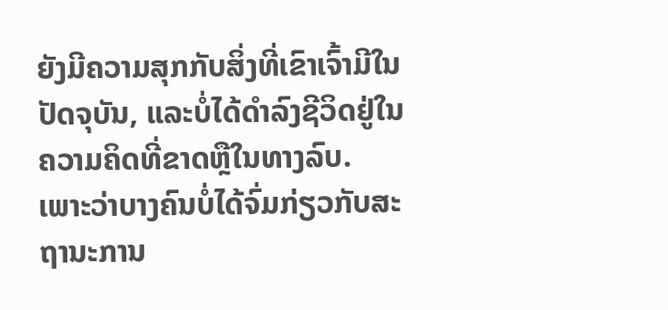ຍັງມີຄວາມສຸກກັບສິ່ງທີ່ເຂົາເຈົ້າມີໃນປັດຈຸບັນ, ແລະບໍ່ໄດ້ດໍາລົງຊີວິດຢູ່ໃນຄວາມຄິດທີ່ຂາດຫຼືໃນທາງລົບ.
ເພາະວ່າບາງຄົນບໍ່ໄດ້ຈົ່ມກ່ຽວກັບສະຖານະການ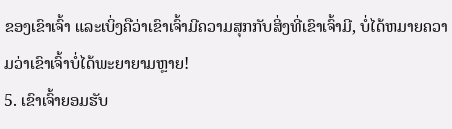ຂອງເຂົາເຈົ້າ ແລະເບິ່ງຄືວ່າເຂົາເຈົ້າມີຄວາມສຸກກັບສິ່ງທີ່ເຂົາເຈົ້າມີ, ບໍ່ໄດ້ຫມາຍຄວາມວ່າເຂົາເຈົ້າບໍ່ໄດ້ພະຍາຍາມຫຼາຍ!
5. ເຂົາເຈົ້າຍອມຮັບ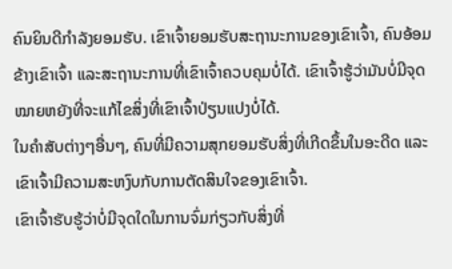ຄົນຍິນດີກຳລັງຍອມຮັບ. ເຂົາເຈົ້າຍອມຮັບສະຖານະການຂອງເຂົາເຈົ້າ, ຄົນອ້ອມຂ້າງເຂົາເຈົ້າ ແລະສະຖານະການທີ່ເຂົາເຈົ້າຄວບຄຸມບໍ່ໄດ້. ເຂົາເຈົ້າຮູ້ວ່າມັນບໍ່ມີຈຸດໝາຍຫຍັງທີ່ຈະແກ້ໄຂສິ່ງທີ່ເຂົາເຈົ້າປ່ຽນແປງບໍ່ໄດ້.
ໃນຄໍາສັບຕ່າງໆອື່ນໆ, ຄົນທີ່ມີຄວາມສຸກຍອມຮັບສິ່ງທີ່ເກີດຂຶ້ນໃນອະດີດ ແລະເຂົາເຈົ້າມີຄວາມສະຫງົບກັບການຕັດສິນໃຈຂອງເຂົາເຈົ້າ.
ເຂົາເຈົ້າຮັບຮູ້ວ່າບໍ່ມີຈຸດໃດໃນການຈົ່ມກ່ຽວກັບສິ່ງທີ່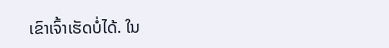ເຂົາເຈົ້າເຮັດບໍ່ໄດ້. ໃນ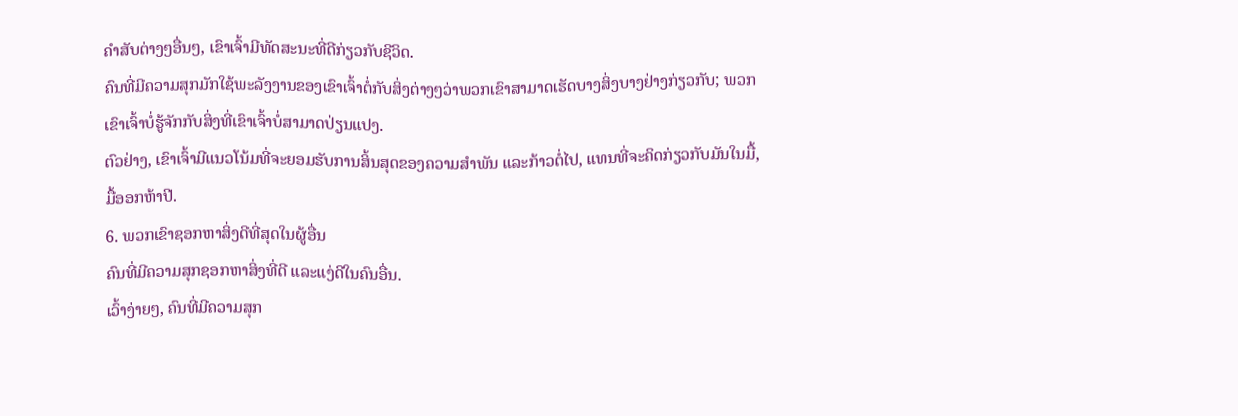ຄໍາສັບຕ່າງໆອື່ນໆ, ເຂົາເຈົ້າມີທັດສະນະທີ່ດີກ່ຽວກັບຊີວິດ.
ຄົນທີ່ມີຄວາມສຸກມັກໃຊ້ພະລັງງານຂອງເຂົາເຈົ້າຕໍ່ກັບສິ່ງຕ່າງໆວ່າພວກເຂົາສາມາດເຮັດບາງສິ່ງບາງຢ່າງກ່ຽວກັບ; ພວກເຂົາເຈົ້າບໍ່ຮູ້ຈັກກັບສິ່ງທີ່ເຂົາເຈົ້າບໍ່ສາມາດປ່ຽນແປງ.
ຕົວຢ່າງ, ເຂົາເຈົ້າມີແນວໂນ້ມທີ່ຈະຍອມຮັບການສິ້ນສຸດຂອງຄວາມສຳພັນ ແລະກ້າວຕໍ່ໄປ, ແທນທີ່ຈະຄິດກ່ຽວກັບມັນໃນມື້, ມື້ອອກຫ້າປີ.
6. ພວກເຂົາຊອກຫາສິ່ງດີທີ່ສຸດໃນຜູ້ອື່ນ
ຄົນທີ່ມີຄວາມສຸກຊອກຫາສິ່ງທີ່ດີ ແລະແງ່ດີໃນຄົນອື່ນ.
ເວົ້າງ່າຍໆ, ຄົນທີ່ມີຄວາມສຸກ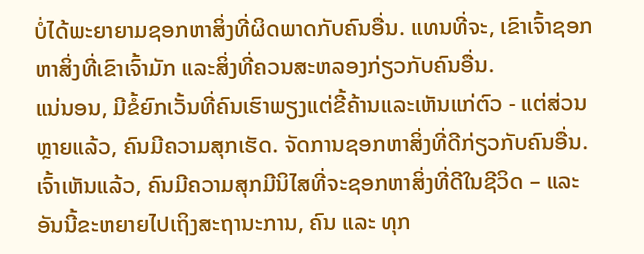ບໍ່ໄດ້ພະຍາຍາມຊອກຫາສິ່ງທີ່ຜິດພາດກັບຄົນອື່ນ. ແທນທີ່ຈະ, ເຂົາເຈົ້າຊອກຫາສິ່ງທີ່ເຂົາເຈົ້າມັກ ແລະສິ່ງທີ່ຄວນສະຫລອງກ່ຽວກັບຄົນອື່ນ.
ແນ່ນອນ, ມີຂໍ້ຍົກເວັ້ນທີ່ຄົນເຮົາພຽງແຕ່ຂີ້ຄ້ານແລະເຫັນແກ່ຕົວ - ແຕ່ສ່ວນຫຼາຍແລ້ວ, ຄົນມີຄວາມສຸກເຮັດ. ຈັດການຊອກຫາສິ່ງທີ່ດີກ່ຽວກັບຄົນອື່ນ.
ເຈົ້າເຫັນແລ້ວ, ຄົນມີຄວາມສຸກມີນິໄສທີ່ຈະຊອກຫາສິ່ງທີ່ດີໃນຊີວິດ – ແລະອັນນີ້ຂະຫຍາຍໄປເຖິງສະຖານະການ, ຄົນ ແລະ ທຸກ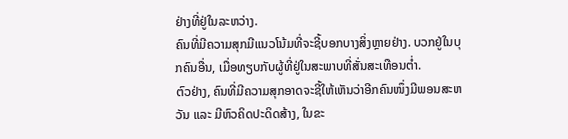ຢ່າງທີ່ຢູ່ໃນລະຫວ່າງ.
ຄົນທີ່ມີຄວາມສຸກມີແນວໂນ້ມທີ່ຈະຊີ້ບອກບາງສິ່ງຫຼາຍຢ່າງ. ບວກຢູ່ໃນບຸກຄົນອື່ນ, ເມື່ອທຽບກັບຜູ້ທີ່ຢູ່ໃນສະພາບທີ່ສັ່ນສະເທືອນຕ່ຳ.
ຕົວຢ່າງ, ຄົນທີ່ມີຄວາມສຸກອາດຈະຊີ້ໃຫ້ເຫັນວ່າອີກຄົນໜຶ່ງມີພອນສະຫວັນ ແລະ ມີຫົວຄິດປະດິດສ້າງ, ໃນຂະ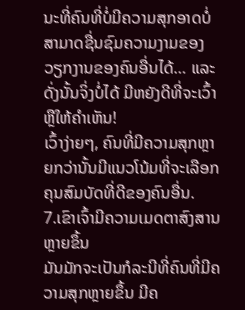ນະທີ່ຄົນທີ່ບໍ່ມີຄວາມສຸກອາດບໍ່ສາມາດຊື່ນຊົມຄວາມງາມຂອງວຽກງານຂອງຄົນອື່ນໄດ້… ແລະດັ່ງນັ້ນຈິ່ງບໍ່ໄດ້ ມີຫຍັງດີທີ່ຈະເວົ້າ ຫຼືໃຫ້ຄຳເຫັນ!
ເວົ້າງ່າຍໆ, ຄົນທີ່ມີຄວາມສຸກຫຼາຍກວ່ານັ້ນມີແນວໂນ້ມທີ່ຈະເລືອກຄຸນສົມບັດທີ່ດີຂອງຄົນອື່ນ.
7.ເຂົາເຈົ້າມີຄວາມເມດຕາສົງສານຫຼາຍຂຶ້ນ
ມັນມັກຈະເປັນກໍລະນີທີ່ຄົນທີ່ມີຄວາມສຸກຫຼາຍຂຶ້ນ ມີຄ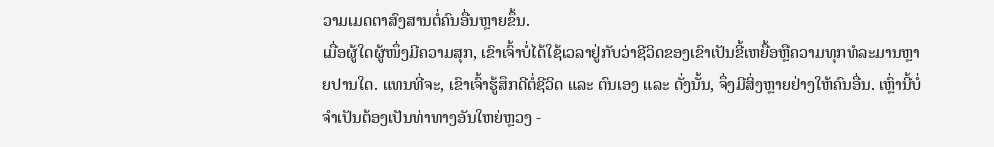ວາມເມດຕາສົງສານຕໍ່ຄົນອື່ນຫຼາຍຂຶ້ນ.
ເມື່ອຜູ້ໃດຜູ້ໜຶ່ງມີຄວາມສຸກ, ເຂົາເຈົ້າບໍ່ໄດ້ໃຊ້ເວລາຢູ່ກັບວ່າຊີວິດຂອງເຂົາເປັນຂີ້ເຫຍື້ອຫຼືຄວາມທຸກທໍລະມານຫຼາຍປານໃດ. ແທນທີ່ຈະ, ເຂົາເຈົ້າຮູ້ສຶກດີຕໍ່ຊີວິດ ແລະ ຕົນເອງ ແລະ ດັ່ງນັ້ນ, ຈຶ່ງມີສິ່ງຫຼາຍຢ່າງໃຫ້ຄົນອື່ນ. ເຫຼົ່ານີ້ບໍ່ຈໍາເປັນຕ້ອງເປັນທ່າທາງອັນໃຫຍ່ຫຼວງ -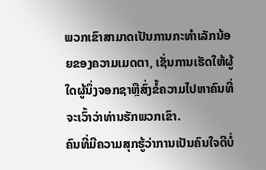ພວກເຂົາສາມາດເປັນການກະທໍາເລັກນ້ອຍຂອງຄວາມເມດຕາ, ເຊັ່ນການເຮັດໃຫ້ຜູ້ໃດຜູ້ນຶ່ງຈອກຊາຫຼືສົ່ງຂໍ້ຄວາມໄປຫາຄົນທີ່ຈະເວົ້າວ່າທ່ານຮັກພວກເຂົາ.
ຄົນທີ່ມີຄວາມສຸກຮູ້ວ່າການເປັນຄົນໃຈດີບໍ່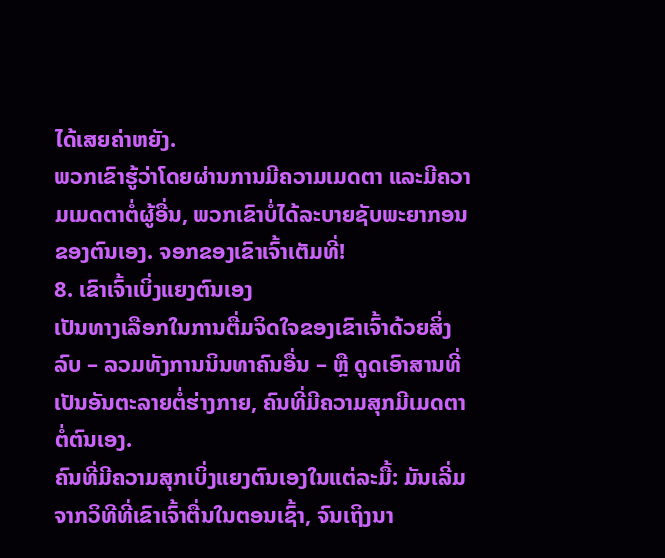ໄດ້ເສຍຄ່າຫຍັງ.
ພວກເຂົາຮູ້ວ່າໂດຍຜ່ານການມີຄວາມເມດຕາ ແລະມີຄວາມເມດຕາຕໍ່ຜູ້ອື່ນ, ພວກເຂົາບໍ່ໄດ້ລະບາຍຊັບພະຍາກອນຂອງຕົນເອງ. ຈອກຂອງເຂົາເຈົ້າເຕັມທີ່!
8. ເຂົາເຈົ້າເບິ່ງແຍງຕົນເອງ
ເປັນທາງເລືອກໃນການຕື່ມຈິດໃຈຂອງເຂົາເຈົ້າດ້ວຍສິ່ງລົບ – ລວມທັງການນິນທາຄົນອື່ນ – ຫຼື ດູດເອົາສານທີ່ເປັນອັນຕະລາຍຕໍ່ຮ່າງກາຍ, ຄົນທີ່ມີຄວາມສຸກມີເມດຕາຕໍ່ຕົນເອງ.
ຄົນທີ່ມີຄວາມສຸກເບິ່ງແຍງຕົນເອງໃນແຕ່ລະມື້: ມັນເລີ່ມຈາກວິທີທີ່ເຂົາເຈົ້າຕື່ນໃນຕອນເຊົ້າ, ຈົນເຖິງນາ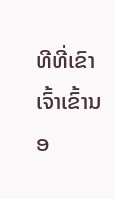ທີທີ່ເຂົາເຈົ້າເຂົ້ານອ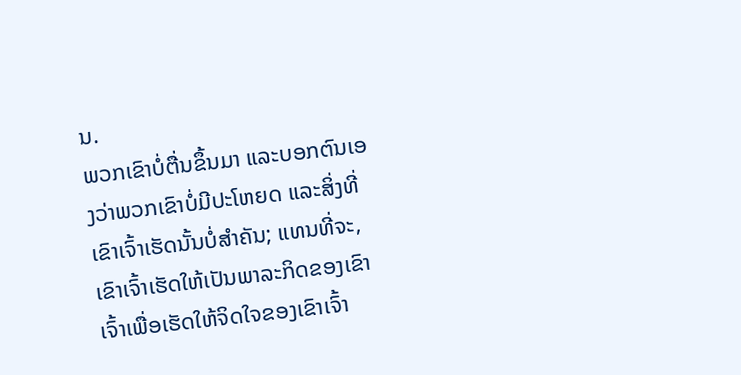ນ.
ພວກເຂົາບໍ່ຕື່ນຂຶ້ນມາ ແລະບອກຕົນເອງວ່າພວກເຂົາບໍ່ມີປະໂຫຍດ ແລະສິ່ງທີ່ເຂົາເຈົ້າເຮັດນັ້ນບໍ່ສໍາຄັນ; ແທນທີ່ຈະ, ເຂົາເຈົ້າເຮັດໃຫ້ເປັນພາລະກິດຂອງເຂົາເຈົ້າເພື່ອເຮັດໃຫ້ຈິດໃຈຂອງເຂົາເຈົ້າ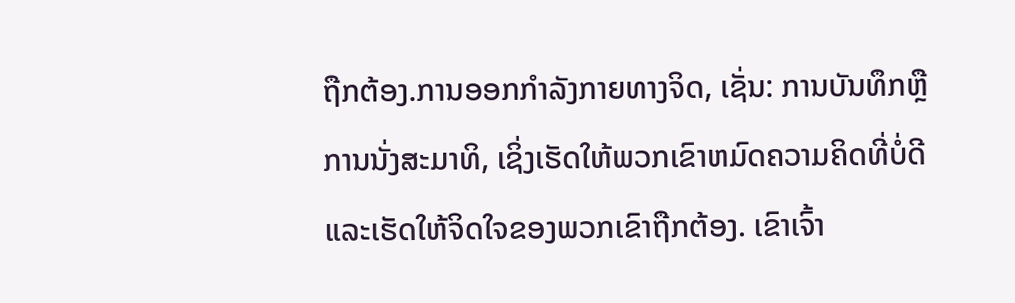ຖືກຕ້ອງ.ການອອກກໍາລັງກາຍທາງຈິດ, ເຊັ່ນ: ການບັນທຶກຫຼືການນັ່ງສະມາທິ, ເຊິ່ງເຮັດໃຫ້ພວກເຂົາຫມົດຄວາມຄິດທີ່ບໍ່ດີແລະເຮັດໃຫ້ຈິດໃຈຂອງພວກເຂົາຖືກຕ້ອງ. ເຂົາເຈົ້າ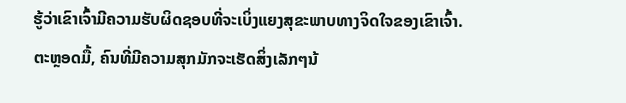ຮູ້ວ່າເຂົາເຈົ້າມີຄວາມຮັບຜິດຊອບທີ່ຈະເບິ່ງແຍງສຸຂະພາບທາງຈິດໃຈຂອງເຂົາເຈົ້າ.
ຕະຫຼອດມື້, ຄົນທີ່ມີຄວາມສຸກມັກຈະເຮັດສິ່ງເລັກໆນ້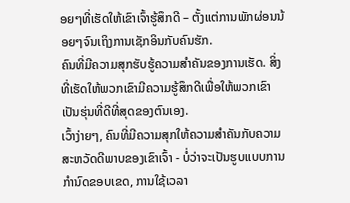ອຍໆທີ່ເຮັດໃຫ້ເຂົາເຈົ້າຮູ້ສຶກດີ – ຕັ້ງແຕ່ການພັກຜ່ອນນ້ອຍໆຈົນເຖິງການເຊັກອິນກັບຄົນຮັກ.
ຄົນທີ່ມີຄວາມສຸກຮັບຮູ້ຄວາມສໍາຄັນຂອງການເຮັດ. ສິ່ງທີ່ເຮັດໃຫ້ພວກເຂົາມີຄວາມຮູ້ສຶກດີເພື່ອໃຫ້ພວກເຂົາເປັນຮຸ່ນທີ່ດີທີ່ສຸດຂອງຕົນເອງ.
ເວົ້າງ່າຍໆ, ຄົນທີ່ມີຄວາມສຸກໃຫ້ຄວາມສໍາຄັນກັບຄວາມສະຫວັດດີພາບຂອງເຂົາເຈົ້າ - ບໍ່ວ່າຈະເປັນຮູບແບບການກໍານົດຂອບເຂດ, ການໃຊ້ເວລາ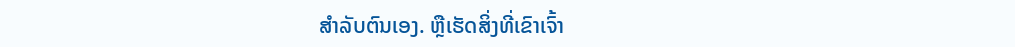ສໍາລັບຕົນເອງ. ຫຼືເຮັດສິ່ງທີ່ເຂົາເຈົ້າ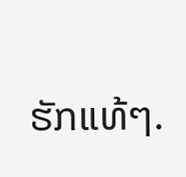ຮັກແທ້ໆ.